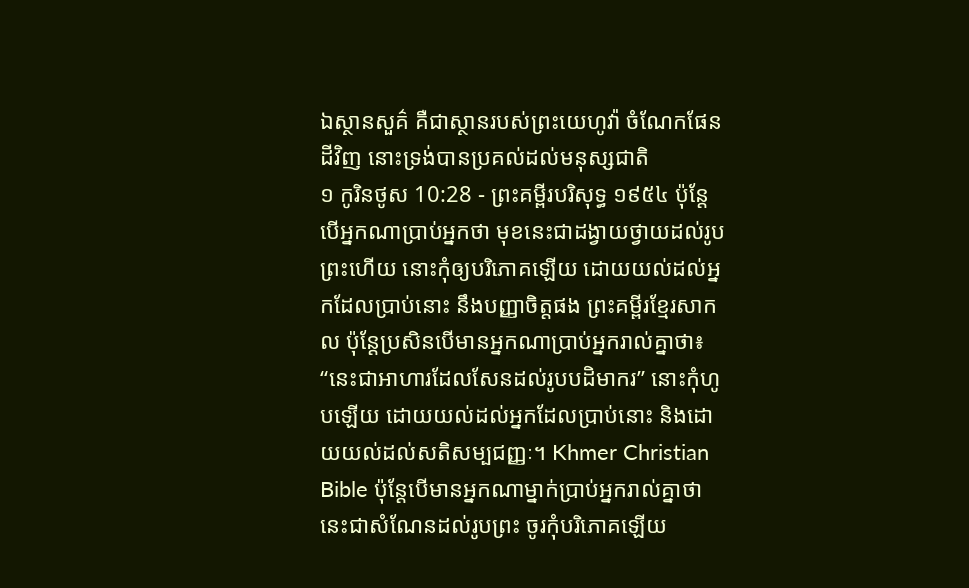ឯស្ថានសួគ៌ គឺជាស្ថានរបស់ព្រះយេហូវ៉ា ចំណែកផែនដីវិញ នោះទ្រង់បានប្រគល់ដល់មនុស្សជាតិ
១ កូរិនថូស 10:28 - ព្រះគម្ពីរបរិសុទ្ធ ១៩៥៤ ប៉ុន្តែ បើអ្នកណាប្រាប់អ្នកថា មុខនេះជាដង្វាយថ្វាយដល់រូបព្រះហើយ នោះកុំឲ្យបរិភោគឡើយ ដោយយល់ដល់អ្នកដែលប្រាប់នោះ នឹងបញ្ញាចិត្តផង ព្រះគម្ពីរខ្មែរសាកល ប៉ុន្តែប្រសិនបើមានអ្នកណាប្រាប់អ្នករាល់គ្នាថា៖ “នេះជាអាហារដែលសែនដល់រូបបដិមាករ” នោះកុំហូបឡើយ ដោយយល់ដល់អ្នកដែលប្រាប់នោះ និងដោយយល់ដល់សតិសម្បជញ្ញៈ។ Khmer Christian Bible ប៉ុន្ដែបើមានអ្នកណាម្នាក់ប្រាប់អ្នករាល់គ្នាថា នេះជាសំណែនដល់រូបព្រះ ចូរកុំបរិភោគឡើយ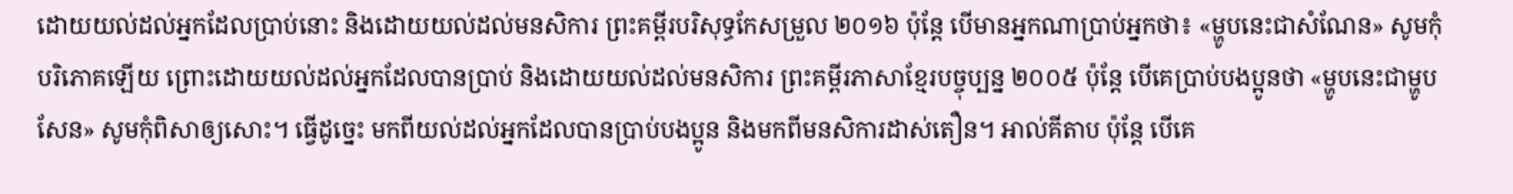ដោយយល់ដល់អ្នកដែលប្រាប់នោះ និងដោយយល់ដល់មនសិការ ព្រះគម្ពីរបរិសុទ្ធកែសម្រួល ២០១៦ ប៉ុន្តែ បើមានអ្នកណាប្រាប់អ្នកថា៖ «ម្ហូបនេះជាសំណែន» សូមកុំបរិភោគឡើយ ព្រោះដោយយល់ដល់អ្នកដែលបានប្រាប់ និងដោយយល់ដល់មនសិការ ព្រះគម្ពីរភាសាខ្មែរបច្ចុប្បន្ន ២០០៥ ប៉ុន្តែ បើគេប្រាប់បងប្អូនថា «ម្ហូបនេះជាម្ហូបសែន» សូមកុំពិសាឲ្យសោះ។ ធ្វើដូច្នេះ មកពីយល់ដល់អ្នកដែលបានប្រាប់បងប្អូន និងមកពីមនសិការដាស់តឿន។ អាល់គីតាប ប៉ុន្ដែ បើគេ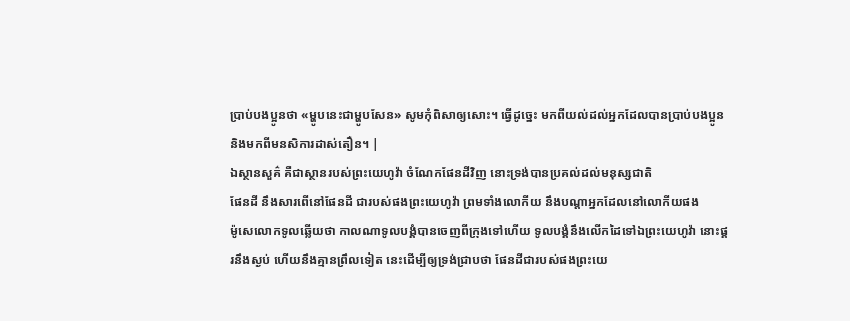ប្រាប់បងប្អូនថា «ម្ហូបនេះជាម្ហូបសែន» សូមកុំពិសាឲ្យសោះ។ ធ្វើដូច្នេះ មកពីយល់ដល់អ្នកដែលបានប្រាប់បងប្អូន និងមកពីមនសិការដាស់តឿន។ |
ឯស្ថានសួគ៌ គឺជាស្ថានរបស់ព្រះយេហូវ៉ា ចំណែកផែនដីវិញ នោះទ្រង់បានប្រគល់ដល់មនុស្សជាតិ
ផែនដី នឹងសារពើនៅផែនដី ជារបស់ផងព្រះយេហូវ៉ា ព្រមទាំងលោកីយ នឹងបណ្តាអ្នកដែលនៅលោកីយផង
ម៉ូសេលោកទូលឆ្លើយថា កាលណាទូលបង្គំបានចេញពីក្រុងទៅហើយ ទូលបង្គំនឹងលើកដៃទៅឯព្រះយេហូវ៉ា នោះផ្គរនឹងស្ងប់ ហើយនឹងគ្មានព្រឹលទៀត នេះដើម្បីឲ្យទ្រង់ជ្រាបថា ផែនដីជារបស់ផងព្រះយេ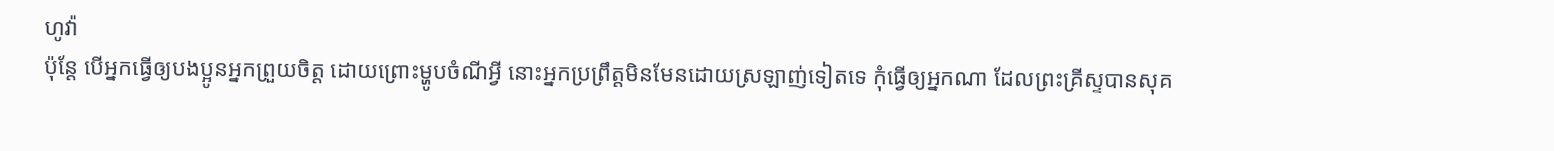ហូវ៉ា
ប៉ុន្តែ បើអ្នកធ្វើឲ្យបងប្អូនអ្នកព្រួយចិត្ត ដោយព្រោះម្ហូបចំណីអ្វី នោះអ្នកប្រព្រឹត្តមិនមែនដោយស្រឡាញ់ទៀតទេ កុំធ្វើឲ្យអ្នកណា ដែលព្រះគ្រីស្ទបានសុគ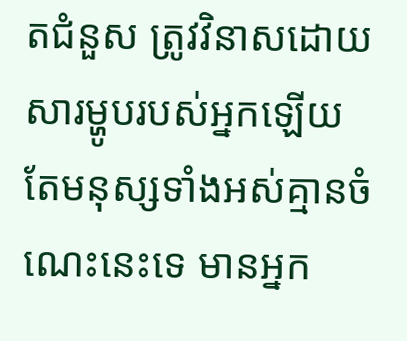តជំនួស ត្រូវវិនាសដោយសារម្ហូបរបស់អ្នកឡើយ
តែមនុស្សទាំងអស់គ្មានចំណេះនេះទេ មានអ្នក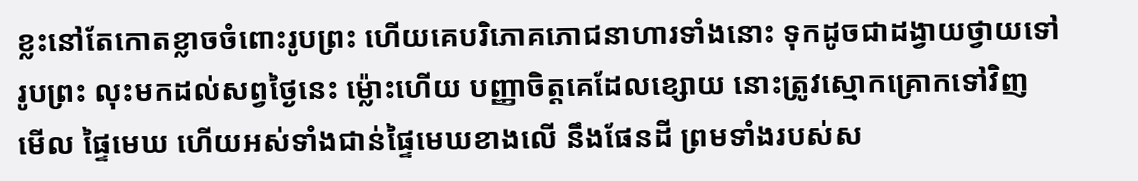ខ្លះនៅតែកោតខ្លាចចំពោះរូបព្រះ ហើយគេបរិភោគភោជនាហារទាំងនោះ ទុកដូចជាដង្វាយថ្វាយទៅរូបព្រះ លុះមកដល់សព្វថ្ងៃនេះ ម៉្លោះហើយ បញ្ញាចិត្តគេដែលខ្សោយ នោះត្រូវស្មោកគ្រោកទៅវិញ
មើល ផ្ទៃមេឃ ហើយអស់ទាំងជាន់ផ្ទៃមេឃខាងលើ នឹងផែនដី ព្រមទាំងរបស់ស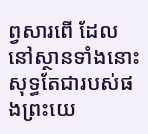ព្វសារពើ ដែលនៅស្ថានទាំងនោះ សុទ្ធតែជារបស់ផងព្រះយេ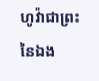ហូវ៉ាជាព្រះនៃឯង